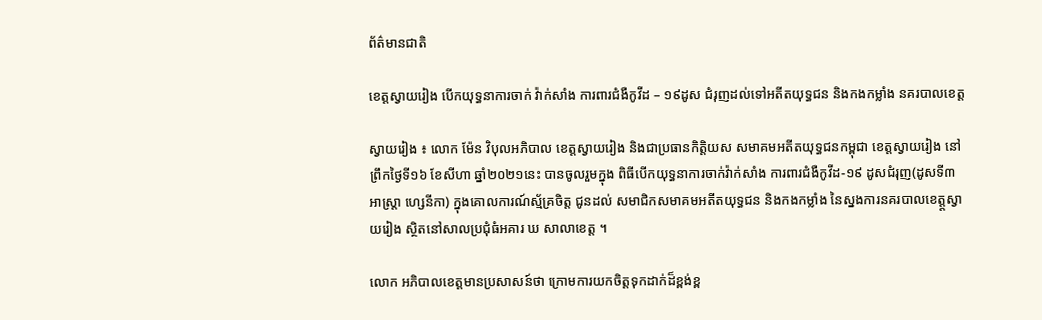ព័ត៌មានជាតិ

ខេត្តស្វាយរៀង បើកយុទ្ធនាការចាក់ វ៉ាក់សាំង ការពារជំងឺកូវីដ – ១៩ដូស ជំរុញដល់ទៅអតីតយុទ្ធជន និងកងកម្លាំង នគរបាលខេត្ត

ស្វាយរៀង ៖ លោក ម៉ែន វិបុលអភិបាល ខេត្តស្វាយរៀង និងជាប្រធានកិត្តិយស សមាគមអតីតយុទ្ធជនកម្ពុជា ខេត្តស្វាយរៀង នៅព្រឹកថ្ងៃទី១៦ ខែសីហា ឆ្នាំ២០២១នេះ បានចូលរួមក្នុង ពិធីបើកយុទ្ធនាការចាក់វ៉ាក់សាំង ការពារជំងឺកូវីដ-១៩ ដូសជំរុញ(ដូសទី៣ អាស្ត្រា ហ្សេនីកា) ក្នុងគោលការណ៍ស្ម័គ្រចិត្ត ជូនដល់ សមាជិកសមាគមអតីតយុទ្ធជន និងកងកម្លាំង នៃស្នងការនគរបាលខេត្ត្តស្វាយរៀង ស្ថិតនៅសាលប្រជុំធំអគារ ឃ សាលាខេត្ត ។

លោក អភិបាលខេត្តមានប្រសាសន៍ថា ក្រោមការយកចិត្តទុកដាក់ដ៏ខ្ពង់ខ្ព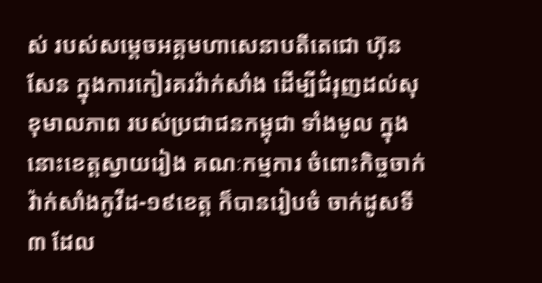ស់ របស់សម្តេចអគ្គមហាសេនាបតីតេជោ ហ៊ុន សែន ក្នុងការកៀរគរវ៉ាក់សាំង ដើម្បីជំរុញដល់សុខុមាលភាព របស់ប្រជាជនកម្ពុជា ទាំងមូល ក្នុងនោះខេត្តស្វាយរៀង គណៈកម្មការ ចំពោះកិច្ចចាក់វ៉ាក់សាំងកូវីដ-១៩ខេត្ត ក៏បានរៀបចំ ចាក់ដូសទី៣ ដែល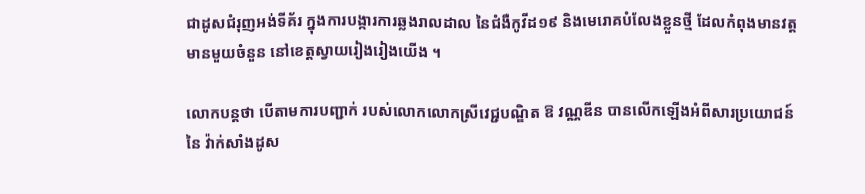ជាដូសជំរុញអង់ទីគ័រ ក្នុងការបង្ការការឆ្លងរាលដាល នៃជំងឺកូវីដ១៩ និងមេរោគបំលែងខ្លួនថ្មី ដែលកំពុងមានវត្តមានមួយចំនួន នៅខេត្តស្វាយរៀងរៀងយើង ។

លោកបន្តថា បើតាមការបញ្ជាក់ របស់លោកលោកស្រីវេជ្ជបណ្ឌិត ឱ វណ្ណឌីន បានលើកឡើងអំពីសារប្រយោជន៍ នៃ វ៉ាក់សាំងដូស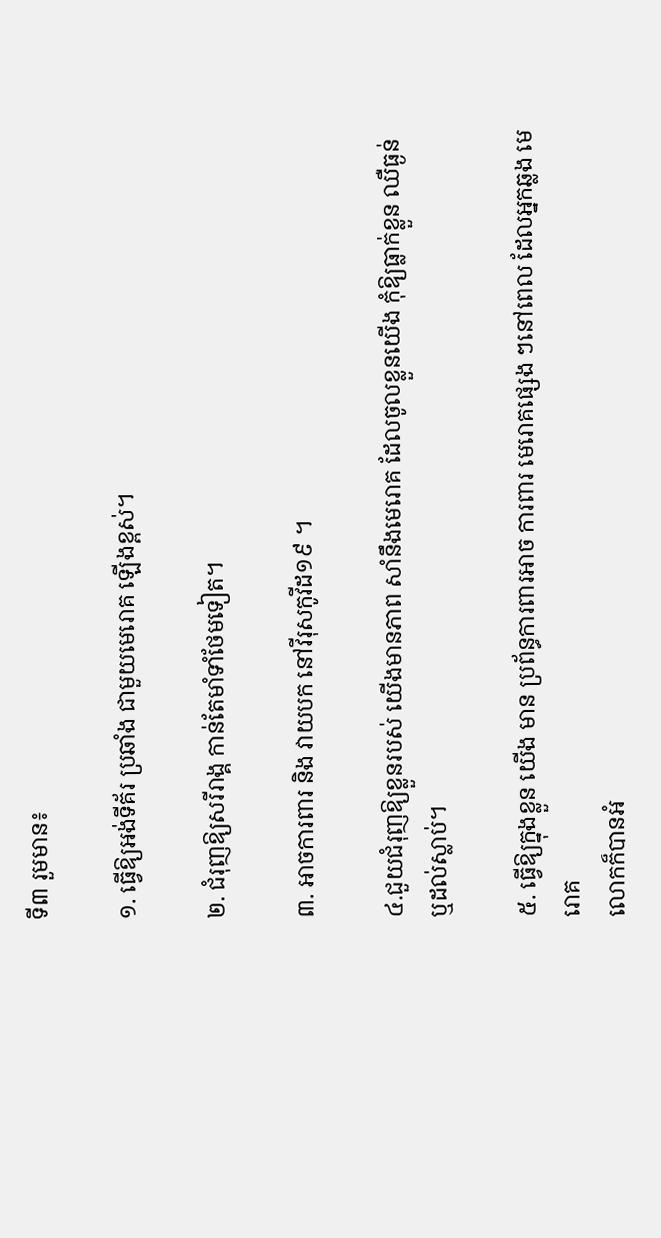ទី៣ រួមមាន៖

១. ធ្វើឱ្យអង់ទីគ័រ ប្រឆាំង ជាមួយមេរោគ ឡើងខ្ពស់។

២. ជំរុញឱ្យសរីរាង្គ កាន់តែមាំទាំថែមទៀត។

៣. អាចការពារ និង វាយបក នៅវីរុសកូវីដ១៩ ។

៤.ជួយជំរុញឱ្យខ្លួនរបស់ យើងមានភាព សាំនឹងមេរោគ ដែលចូលខ្លួនយើង កុំឱ្យធ្លាក់ខ្លួន ឈឺធ្ងន់ ឬដល់ស្លាប់។

៥. ធ្វើឱ្យក្នុងខ្លួន យើង មាន ប្រព័ន្ធការពារអាច ការពារ មេរោគផ្សេង ៗនៅពេល ដែលអ្នកឆ្លង មេរោគ
លោកក៏បានអំ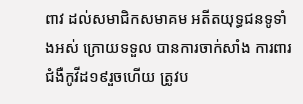ពាវ ដល់សមាជិកសមាគម អតីតយុទ្ធជនទូទាំងអស់ ក្រោយទទួល បានការចាក់សាំង ការពារជំងឺកូវីដ១៩រួចហើយ ត្រូវប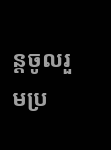ន្តចូលរួមប្រ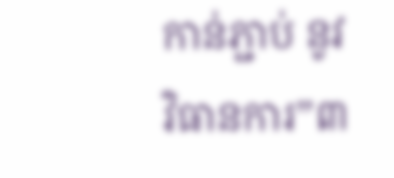កាន់ភ្ជាប់ នូវវិធានការ”៣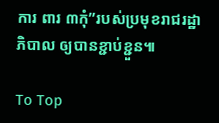ការ ពារ ៣កុំ”របស់ប្រមុខរាជរដ្ឋាភិបាល ឲ្យបានខ្ជាប់ខ្ជួន៕

To Top